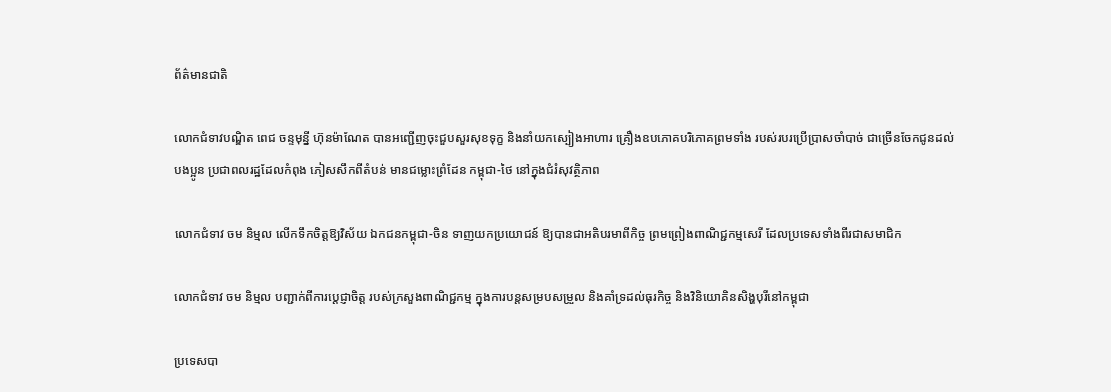ព័ត៌មានជាតិ

លោកជំទាវបណ្ឌិត ពេជ ចន្ទមុន្នី ហ៊ុនម៉ាណែត បានអញ្ជើញចុះជួបសួរសុខទុក្ខ និងនាំយកស្បៀងអាហារ គ្រឿងឧបភោគបរិភោគព្រមទាំង របស់របរប្រើប្រាសចាំបាច់ ជាច្រើនចែកជូនដល់បងប្អូន ប្រជាពលរដ្ឋដែលកំពុង ភៀសសឹកពីតំបន់ មានជម្លោះព្រំដែន កម្ពុជា-ថៃ នៅក្នុងជំរំសុវត្ថិភាព

លោកជំទាវ ចម និម្មល លើកទឹកចិត្តឱ្យវិស័យ ឯកជនកម្ពុជា-ចិន ទាញយកប្រយោជន៍ ឱ្យបានជាអតិបរមាពីកិច្ច ព្រមព្រៀងពាណិជ្ជកម្មសេរី ដែលប្រទេសទាំងពីរជាសមាជិក

លោកជំទាវ ចម និម្មល បញ្ជាក់ពីការប្តេជ្ញាចិត្ត របស់ក្រសួងពាណិជ្ជកម្ម ក្នុងការបន្តសម្របសម្រួល និងគាំទ្រដល់ធុរកិច្ច និងវិនិយោគិនសិង្ហបុរីនៅកម្ពុជា

ប្រទេសបា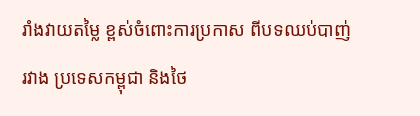រាំងវាយតម្លៃ ខ្ពស់ចំពោះការប្រកាស ពីបទឈប់បាញ់រវាង ប្រទេសកម្ពុជា និងថៃ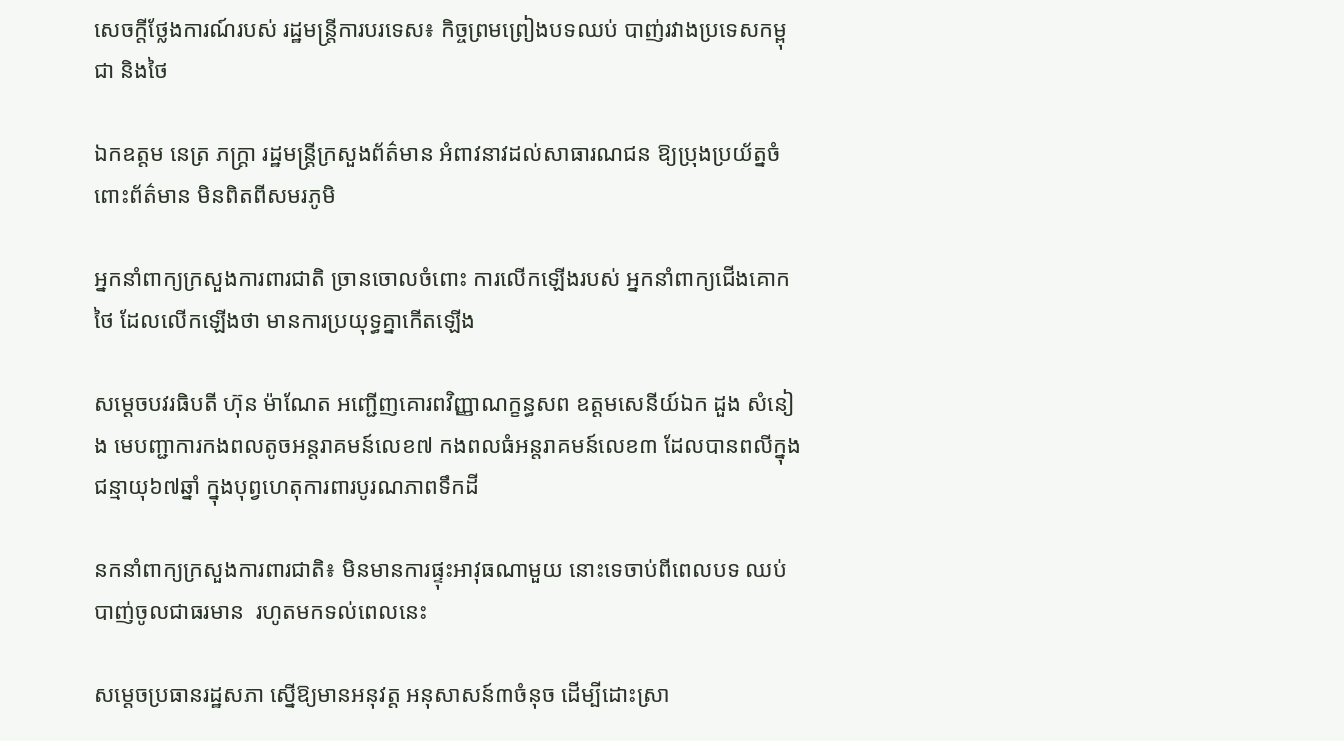សេចក្តីថ្លែងការណ៍របស់ រដ្ឋមន្ត្រីការបរទេស៖ កិច្ចព្រមព្រៀងបទឈប់ បាញ់រវាងប្រទេសកម្ពុជា និងថៃ

ឯកឧត្តម នេត្រ ភក្ត្រា រដ្ឋមន្ត្រីក្រសួងព័ត៌មាន អំពាវនាវដល់សាធារណជន ឱ្យប្រុងប្រយ័ត្នចំពោះព័ត៌មាន មិនពិតពីសមរភូមិ

អ្នកនាំពាក្យក្រសួងការពារជាតិ ច្រានចោលចំពោះ ការលើកឡើងរបស់ អ្នកនាំពាក្យជើងគោកថៃ ដែលលើកឡើងថា មានការប្រយុទ្ធគ្នាកើតឡើង

សម្តេចបវរធិបតី ហ៊ុន ម៉ាណែត អញ្ជើញគោរពវិញ្ញាណក្ខន្ធសព ឧត្តមសេនីយ៍ឯក ដួង សំនៀង មេបញ្ជាការកងពលតូចអន្តរាគមន៍លេខ៧ កងពលធំអន្តរាគមន៍លេខ៣ ដែលបានពលីក្នុងជន្មាយុ៦៧ឆ្នាំ ក្នុងបុព្វហេតុការពារបូរណភាពទឹកដី

នកនាំពាក្យក្រសួងការពារជាតិ៖ មិនមានការផ្ទុះអាវុធណាមួយ នោះទេចាប់ពីពេលបទ ឈប់បាញ់ចូលជាធរមាន  រហូតមកទល់ពេលនេះ

សម្តេចប្រធានរដ្ឋសភា ស្នើឱ្យមានអនុវត្ត អនុសាសន៍៣ចំនុច ដើម្បីដោះស្រា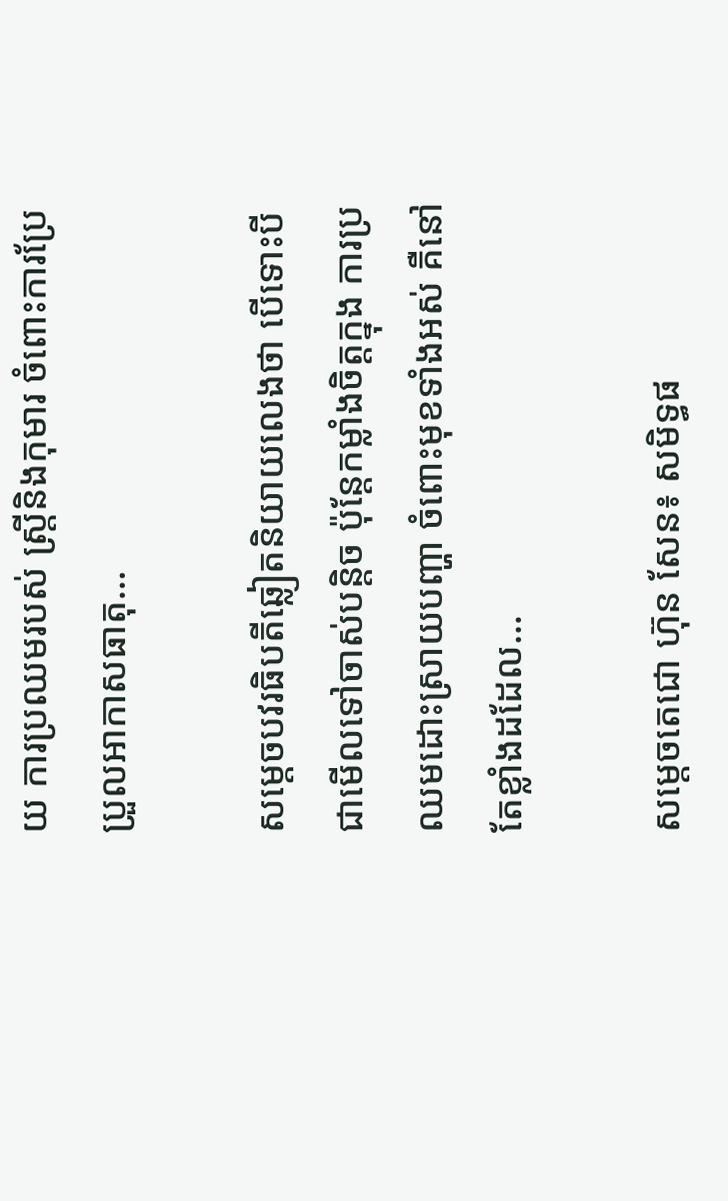យ ការប្រឈមរបស់ ស្រ្តីនិងកុមារ ចំពោះការប្រែប្រួលអាកាសធាតុ…

សម្ដេចបវរធិបតីឆ្លៀតនិយាយលេងថា បើទោះបីជាមើលទៅចាស់បន្តិច ប៉ុន្តែកម្លាំងចិត្តក្នុង ការប្រឈមដោះស្រាយបញ្ហា ចំពោះមុខទាំងអស់ គឺនៅតែខ្លាំងដដែល…

សម្តេចតេជោ ហ៊ុន សែន៖ សមិទ្ធផ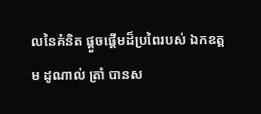លនៃគំនិត ផ្តួចផ្តើមដ៏ប្រពៃរបស់ ឯកឧត្តម ដូណាល់ ត្រាំ បានស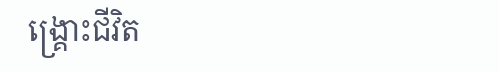ង្រ្គោះជីវិត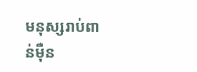មនុស្សរាប់ពាន់ម៉ឺន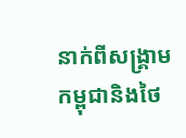នាក់ពីសង្រ្គាមកម្ពុជានិងថៃ